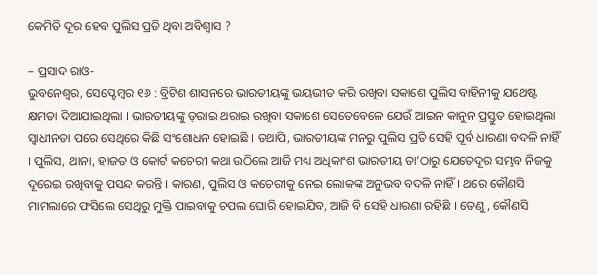କେମିତି ଦୂର ହେବ ପୁଲିସ ପ୍ରତି ଥିବା ଅବିଶ୍ୱାସ ?

– ପ୍ରସାଦ ରାଓ-
ଭୁବନେଶ୍ୱର, ସେପ୍ଟେମ୍ବର ୧୬ : ବ୍ରିଟିଶ ଶାସନରେ ଭାରତୀୟଙ୍କୁ ଭୟଭୀତ କରି ରଖିବା ସକାଶେ ପୁଲିସ ବାହିନୀକୁ ଯଥେଷ୍ଟ କ୍ଷମତା ଦିଆଯାଇଥିଲା । ଭାରତୀୟଙ୍କୁ ଡ଼ରାଇ ଥରାଇ ରଖିବା ସକାଶେ ସେତେବେଳେ ଯେଉଁ ଆଇନ କାନୁନ ପ୍ରସ୍ତୁତ ହୋଇଥିଲା ସ୍ୱାଧୀନତା ପରେ ସେଥିରେ କିଛି ସଂଶୋଧନ ହୋଇଛି । ତଥାପି, ଭାରତୀୟଙ୍କ ମନରୁ ପୁଲିସ ପ୍ରତି ସେହି ପୂର୍ବ ଧାରଣା ବଦଳି ନାହିଁ । ପୁଲିସ, ଥାନା, ହାଜତ ଓ କୋର୍ଟ କଚେରୀ କଥା ଉଠିଲେ ଆଜି ମଧ୍ୟ ଅଧିକାଂଶ ଭାରତୀୟ ତା’ଠାରୁ ଯେତେଦୂର ସମ୍ଭବ ନିଜକୁ ଦୂରେଇ ରଖିବାକୁ ପସନ୍ଦ କରନ୍ତି । କାରଣ, ପୁଲିସ ଓ କଚେରୀକୁ ନେଇ ଲୋକଙ୍କ ଅନୁଭବ ବଦଳି ନାହିଁ । ଥରେ କୌଣସି ମାମଲାରେ ଫସିଲେ ସେଥିରୁ ମୁକ୍ତି ପାଇବାକୁ ଚପଲ ଘୋରି ହୋଇଯିବ, ଆଜି ବି ସେହି ଧାରଣା ରହିଛି । ତେଣୁ, କୌଣସି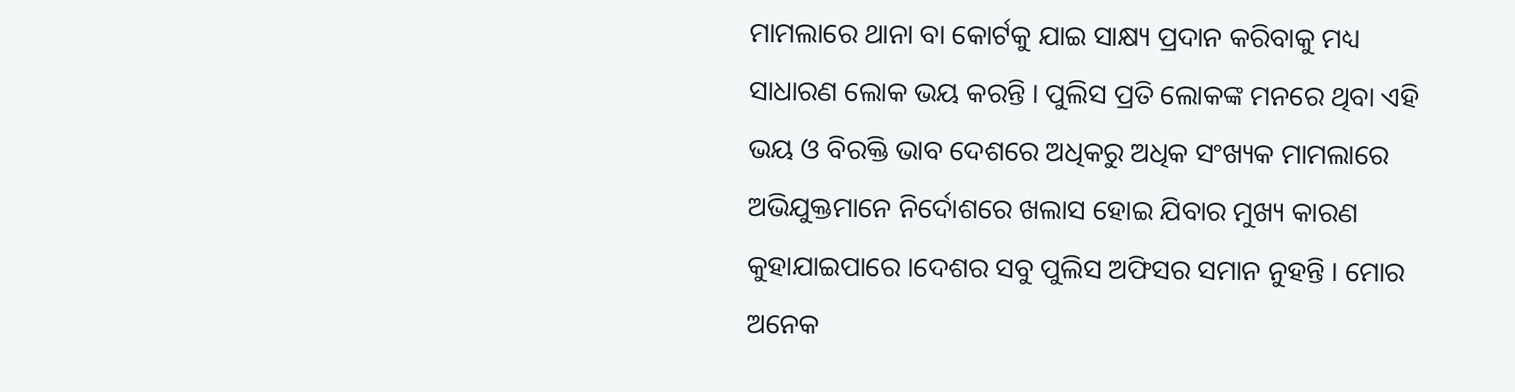ମାମଲାରେ ଥାନା ବା କୋର୍ଟକୁ ଯାଇ ସାକ୍ଷ୍ୟ ପ୍ରଦାନ କରିବାକୁ ମଧ୍ୟ ସାଧାରଣ ଲୋକ ଭୟ କରନ୍ତି । ପୁଲିସ ପ୍ରତି ଲୋକଙ୍କ ମନରେ ଥିବା ଏହି ଭୟ ଓ ବିରକ୍ତି ଭାବ ଦେଶରେ ଅଧିକରୁ ଅଧିକ ସଂଖ୍ୟକ ମାମଲାରେ ଅଭିଯୁକ୍ତମାନେ ନିର୍ଦୋଶରେ ଖଲାସ ହୋଇ ଯିବାର ମୁଖ୍ୟ କାରଣ କୁହାଯାଇପାରେ ।ଦେଶର ସବୁ ପୁଲିସ ଅଫିସର ସମାନ ନୁହନ୍ତି । ମୋର ଅନେକ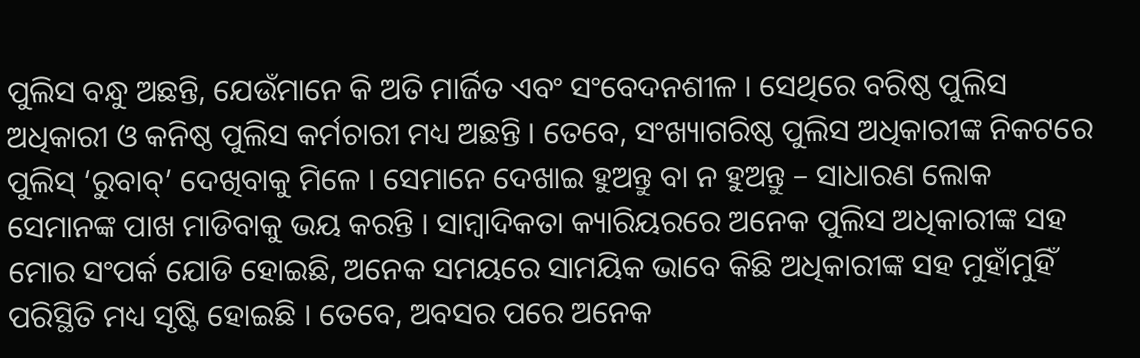ପୁଲିସ ବନ୍ଧୁ ଅଛନ୍ତି, ଯେଉଁମାନେ କି ଅତି ମାର୍ଜିତ ଏବଂ ସଂବେଦନଶୀଳ । ସେଥିରେ ବରିଷ୍ଠ ପୁଲିସ ଅଧିକାରୀ ଓ କନିଷ୍ଠ ପୁଲିସ କର୍ମଚାରୀ ମଧ୍ୟ ଅଛନ୍ତି । ତେବେ, ସଂଖ୍ୟାଗରିଷ୍ଠ ପୁଲିସ ଅଧିକାରୀଙ୍କ ନିକଟରେ ପୁଲିସ୍ ‘ରୁବାବ୍’ ଦେଖିବାକୁ ମିଳେ । ସେମାନେ ଦେଖାଇ ହୁଅନ୍ତୁ ବା ନ ହୁଅନ୍ତୁ – ସାଧାରଣ ଲୋକ ସେମାନଙ୍କ ପାଖ ମାଡିବାକୁ ଭୟ କରନ୍ତି । ସାମ୍ବାଦିକତା କ୍ୟାରିୟରରେ ଅନେକ ପୁଲିସ ଅଧିକାରୀଙ୍କ ସହ ମୋର ସଂପର୍କ ଯୋଡି ହୋଇଛି, ଅନେକ ସମୟରେ ସାମୟିକ ଭାବେ କିଛି ଅଧିକାରୀଙ୍କ ସହ ମୁହାଁମୁହିଁ ପରିସ୍ଥିତି ମଧ୍ୟ ସୃଷ୍ଟି ହୋଇଛି । ତେବେ, ଅବସର ପରେ ଅନେକ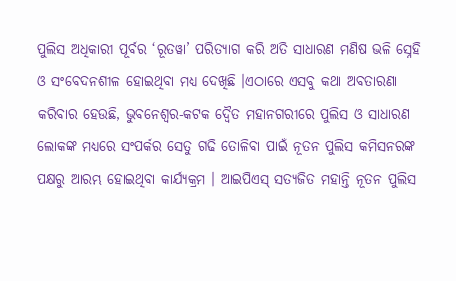ପୁଲିସ ଅଧିକାରୀ ପୂର୍ବର ‘ରୂତୱା’ ପରିତ୍ୟାଗ କରି ଅତି ସାଧାରଣ ମଣିଷ ଭଳି ସ୍ନେହି ଓ ସଂବେଦନଶୀଳ ହୋଇଥିବା ମଧ୍ୟ ଦେଖିଛି ।ଏଠାରେ ଏସବୁ କଥା ଅବତାରଣା କରିବାର ହେଉଛି, ଭୁବନେଶ୍ୱର-କଟକ ଦ୍ୱୈତ ମହାନଗରୀରେ ପୁଲିସ ଓ ସାଧାରଣ ଲୋକଙ୍କ ମଧ୍ୟରେ ସଂପର୍କର ସେତୁ ଗଢି ତୋଳିବା ପାଇଁ ନୂତନ ପୁଲିସ କମିସନରଙ୍କ ପକ୍ଷରୁ ଆରମ୍ଭ ହୋଇଥିବା କାର୍ଯ୍ୟକ୍ରମ । ଆଇପିଏସ୍ ସତ୍ୟଜିତ ମହାନ୍ତି ନୂତନ ପୁଲିସ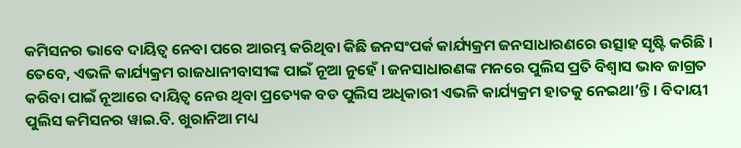କମିସନର ଭାବେ ଦାୟିତ୍ୱ ନେବା ପରେ ଆରମ୍ଭ କରିଥିବା କିଛି ଜନସଂପର୍କ କାର୍ଯ୍ୟକ୍ରମ ଜନସାଧାରଣରେ ଉତ୍ସାହ ସୃଷ୍ଟି କରିଛି । ତେବେ, ଏଭଳି କାର୍ଯ୍ୟକ୍ରମ ରାଜଧାନୀବାସୀଙ୍କ ପାଇଁ ନୂଆ ନୁହେଁ । ଜନସାଧାରଣଙ୍କ ମନରେ ପୁଲିସ ପ୍ରତି ବିଶ୍ୱାସ ଭାବ ଜାଗ୍ରତ କରିବା ପାଇଁ ନୂଆରେ ଦାୟିତ୍ୱ ନେଉ ଥିବା ପ୍ରତ୍ୟେକ ବଡ ପୁଲିସ ଅଧିକାରୀ ଏଭଳି କାର୍ଯ୍ୟକ୍ରମ ହାତକୁ ନେଇଥା’ନ୍ତି । ବିଦାୟୀ ପୁଲିସ କମିସନର ୱାଇ.ବି. ଖୁରାନିଆ ମଧ୍ୟ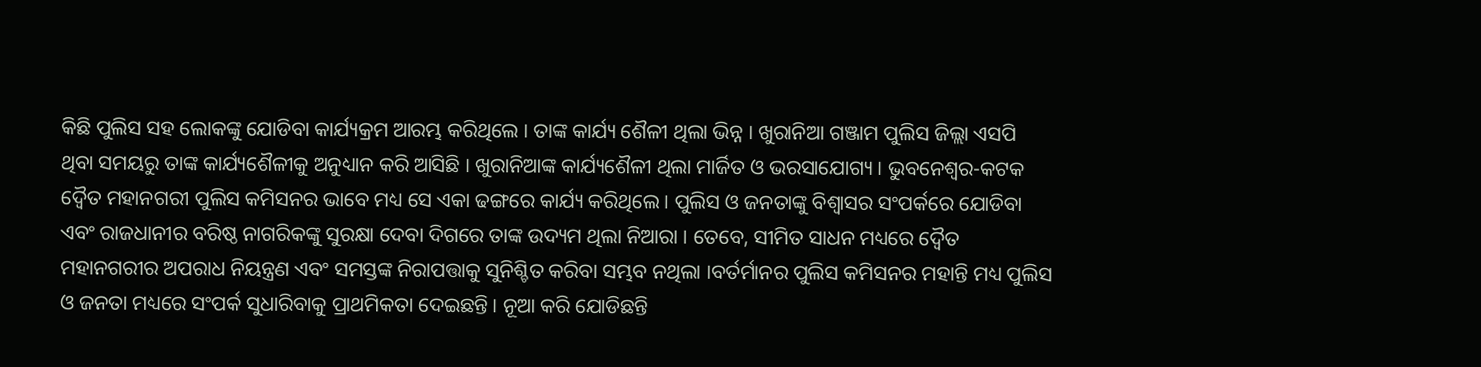କିଛି ପୁଲିସ ସହ ଲୋକଙ୍କୁ ଯୋଡିବା କାର୍ଯ୍ୟକ୍ରମ ଆରମ୍ଭ କରିଥିଲେ । ତାଙ୍କ କାର୍ଯ୍ୟ ଶୈଳୀ ଥିଲା ଭିନ୍ନ । ଖୁରାନିଆ ଗଞ୍ଜାମ ପୁଲିସ ଜିଲ୍ଲା ଏସପି ଥିବା ସମୟରୁ ତାଙ୍କ କାର୍ଯ୍ୟଶୈଳୀକୁ ଅନୁଧ୍ୟାନ କରି ଆସିଛି । ଖୁରାନିଆଙ୍କ କାର୍ଯ୍ୟଶୈଳୀ ଥିଲା ମାର୍ଜିତ ଓ ଭରସାଯୋଗ୍ୟ । ଭୁବନେଶ୍ୱର-କଟକ ଦ୍ୱୈତ ମହାନଗରୀ ପୁଲିସ କମିସନର ଭାବେ ମଧ୍ୟ ସେ ଏକା ଢଙ୍ଗରେ କାର୍ଯ୍ୟ କରିଥିଲେ । ପୁଲିସ ଓ ଜନତାଙ୍କୁ ବିଶ୍ୱାସର ସଂପର୍କରେ ଯୋଡିବା ଏବଂ ରାଜଧାନୀର ବରିଷ୍ଠ ନାଗରିକଙ୍କୁ ସୁରକ୍ଷା ଦେବା ଦିଗରେ ତାଙ୍କ ଉଦ୍ୟମ ଥିଲା ନିଆରା । ତେବେ, ସୀମିତ ସାଧନ ମଧ୍ୟରେ ଦ୍ୱୈତ ମହାନଗରୀର ଅପରାଧ ନିୟନ୍ତ୍ରଣ ଏବଂ ସମସ୍ତଙ୍କ ନିରାପତ୍ତାକୁ ସୁନିଶ୍ଚିତ କରିବା ସମ୍ଭବ ନଥିଲା ।ବର୍ତର୍ମାନର ପୁଲିସ କମିସନର ମହାନ୍ତି ମଧ୍ୟ ପୁଲିସ ଓ ଜନତା ମଧ୍ୟରେ ସଂପର୍କ ସୁଧାରିବାକୁ ପ୍ରାଥମିକତା ଦେଇଛନ୍ତି । ନୂଆ କରି ଯୋଡିଛନ୍ତି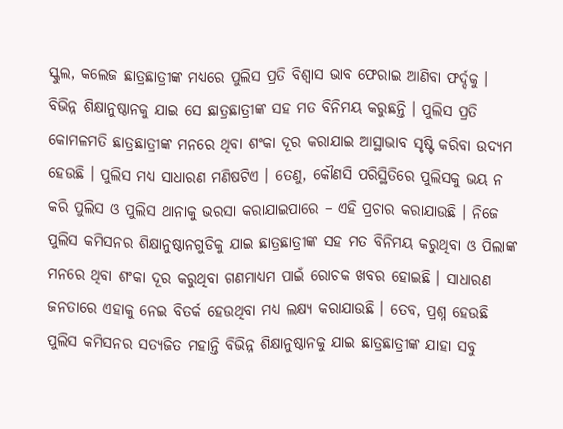ସ୍କୁଲ, କଲେଜ ଛାତ୍ରଛାତ୍ରୀଙ୍କ ମଧ୍ୟରେ ପୁଲିସ ପ୍ରତି ବିଶ୍ୱାସ ଭାବ ଫେରାଇ ଆଣିବା ଫର୍ଦ୍ଦକୁ । ବିଭିନ୍ନ ଶିକ୍ଷାନୁଷ୍ଠାନକୁ ଯାଇ ସେ ଛାତ୍ରଛାତ୍ରୀଙ୍କ ସହ ମତ ବିନିମୟ କରୁଛନ୍ତି । ପୁଲିସ ପ୍ରତି କୋମଳମତି ଛାତ୍ରଛାତ୍ରୀଙ୍କ ମନରେ ଥିବା ଶଂକା ଦୂର କରାଯାଇ ଆସ୍ଥାଭାବ ସୃଷ୍ଟି କରିବା ଉଦ୍ୟମ ହେଉଛି । ପୁଲିସ ମଧ୍ୟ ସାଧାରଣ ମଣିଷଟିଏ । ତେଣୁ, କୌଣସି ପରିସ୍ଥିତିରେ ପୁଲିସକୁ ଭୟ ନ କରି ପୁଲିସ ଓ ପୁଲିସ ଥାନାକୁ ଭରସା କରାଯାଇପାରେ – ଏହି ପ୍ରଚାର କରାଯାଉଛି । ନିଜେ ପୁଲିସ କମିସନର ଶିକ୍ଷାନୁଷ୍ଠାନଗୁଡିକୁ ଯାଇ ଛାତ୍ରଛାତ୍ରୀଙ୍କ ସହ ମତ ବିନିମୟ କରୁଥିବା ଓ ପିଲାଙ୍କ ମନରେ ଥିବା ଶଂକା ଦୂର କରୁଥିବା ଗଣମାଧ୍ୟମ ପାଇଁ ରୋଚକ ଖବର ହୋଇଛି । ସାଧାରଣ ଜନତାରେ ଏହାକୁ ନେଇ ବିତର୍କ ହେଉଥିବା ମଧ୍ୟ ଲକ୍ଷ୍ୟ କରାଯାଉଛି । ତେବ, ପ୍ରଶ୍ନ ହେଉଛି ପୁଲିସ କମିସନର ସତ୍ୟଜିତ ମହାନ୍ତି ବିଭିନ୍ନ ଶିକ୍ଷାନୁଷ୍ଠାନକୁ ଯାଇ ଛାତ୍ରଛାତ୍ରୀଙ୍କ ଯାହା ସବୁ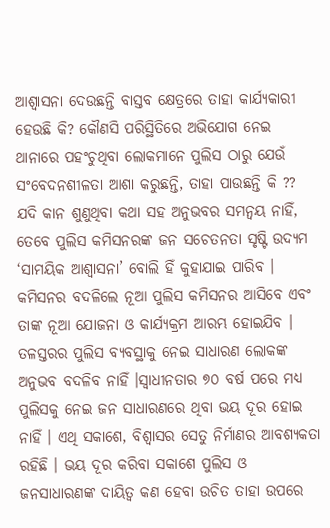ଆଶ୍ୱାସନା ଦେଉଛନ୍ତି ବାସ୍ତବ କ୍ଷେତ୍ରରେ ତାହା କାର୍ଯ୍ୟକାରୀ ହେଉଛି କି? କୌଣସି ପରିସ୍ଥିତିରେ ଅଭିଯୋଗ ନେଇ ଥାନାରେ ପହଂଚୁଥିବା ଲୋକମାନେ ପୁଲିସ ଠାରୁ ଯେଉଁ ସଂବେଦନଶୀଳତା ଆଶା କରୁଛନ୍ତି, ତାହା ପାଉଛନ୍ତି କି ?? ଯଦି କାନ ଶୁଣୁଥିବା କଥା ସହ ଅନୁଭବର ସମନ୍ୱୟ ନାହିଁ, ତେବେ ପୁଲିସ କମିସନରଙ୍କ ଜନ ସଚେତନତା ସୃଷ୍ଟି ଉଦ୍ୟମ ‘ସାମୟିକ ଆଶ୍ୱାସନା’ ବୋଲି ହିଁ କୁହାଯାଇ ପାରିବ । କମିସନର ବଦଳିଲେ ନୂଆ ପୁଲିସ କମିସନର ଆସିବେ ଏବଂ ତାଙ୍କ ନୂଆ ଯୋଜନା ଓ କାର୍ଯ୍ୟକ୍ରମ ଆରମ୍ଭ ହୋଇଯିବ । ତଳସ୍ତରର ପୁଲିସ ବ୍ୟବସ୍ଥାକୁ ନେଇ ସାଧାରଣ ଲୋକଙ୍କ ଅନୁଭବ ବଦଳିବ ନାହିଁ ।ସ୍ୱାଧୀନତାର ୭୦ ବର୍ଷ ପରେ ମଧ୍ୟ ପୁଲିସକୁ ନେଇ ଜନ ସାଧାରଣରେ ଥିବା ଭୟ ଦୂର ହୋଇ ନାହିଁ । ଏଥି ସକାଶେ, ବିଶ୍ୱାସର ସେତୁ ନିର୍ମାଣର ଆବଶ୍ୟକତା ରହିଛି । ଭୟ ଦୂର କରିବା ସକାଶେ ପୁଲିସ ଓ ଜନସାଧାରଣଙ୍କ ଦାୟିତ୍ୱ କଣ ହେବା ଉଚିତ ତାହା ଉପରେ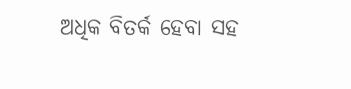ଅଧିକ ବିତର୍କ ହେବା ସହ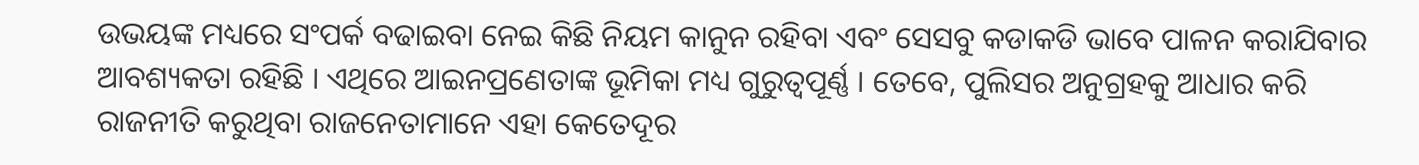ଉଭୟଙ୍କ ମଧ୍ୟରେ ସଂପର୍କ ବଢାଇବା ନେଇ କିଛି ନିୟମ କାନୁନ ରହିବା ଏବଂ ସେସବୁ କଡାକଡି ଭାବେ ପାଳନ କରାଯିବାର ଆବଶ୍ୟକତା ରହିଛି । ଏଥିରେ ଆଇନପ୍ରଣେତାଙ୍କ ଭୂମିକା ମଧ୍ୟ ଗୁରୁତ୍ୱପୂର୍ଣ୍ଣ । ତେବେ, ପୁଲିସର ଅନୁଗ୍ରହକୁ ଆଧାର କରି ରାଜନୀତି କରୁଥିବା ରାଜନେତାମାନେ ଏହା କେତେଦୂର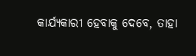କାର୍ଯ୍ୟକାରୀ ହେବାକୁ ଦେବେ, ତାହା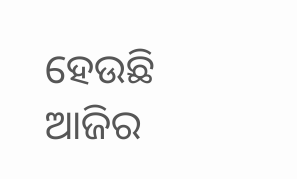ହେଉଛି ଆଜିର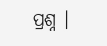ପ୍ରଶ୍ନ ।